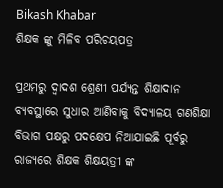Bikash Khabar
ଶିକ୍ଷକ ଙ୍କୁ ମିଳିବ ପରିଚୟପତ୍ର

ପ୍ରଥମରୁ ଦ୍ୱାଦଶ ଶ୍ରେଣୀ ପର୍ଯ୍ୟନ୍ତ ଶିକ୍ଷାଦାନ ବ୍ୟବସ୍ଥାରେ ସୁଧାର ଆଣିବାକୁ ବିଦ୍ୟାଳୟ ଗଣଶିକ୍ଷା ବିଭାଗ ପକ୍ଷରୁ ପଦକ୍ଷେପ ନିଆଯାଇଛି ପୂର୍ବରୁ ରାଜ୍ୟରେ ଶିକ୍ଷକ ଶିକ୍ଷୟତ୍ରୀ ଙ୍କ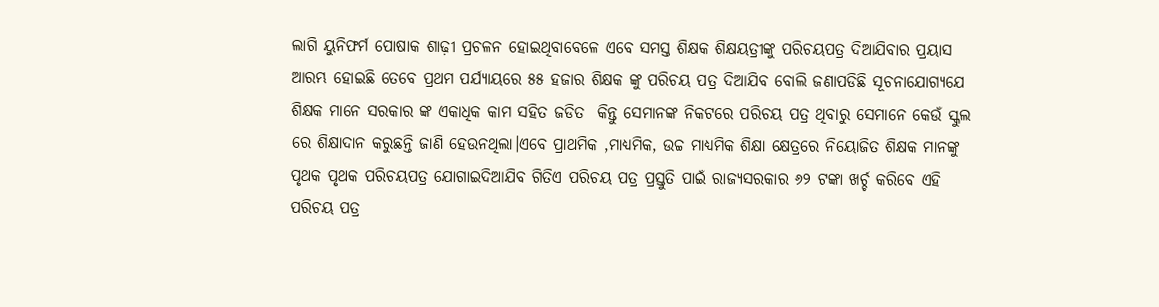ଲାଗି ୟୁନିଫର୍ମ ପୋଷାକ ଶାଢ଼ୀ ପ୍ରଚଳନ ହୋଇଥିବାବେଳେ ଏବେ ସମସ୍ତ ଶିକ୍ଷକ ଶିକ୍ଷୟତ୍ରୀଙ୍କୁ ପରିଚୟପତ୍ର ଦିଆଯିବାର ପ୍ରୟାସ ଆରମ୍ଭ ହୋଇଛି ତେବେ ପ୍ରଥମ ପର୍ଯ୍ୟାୟରେ ୫୫ ହଜାର ଶିକ୍ଷକ ଙ୍କୁ ପରିଚୟ ପତ୍ର ଦିଆଯିବ ବୋଲି ଜଣାପଡିଛି ସୂଚନାଯୋଗ୍ୟଯେ ଶିକ୍ଷକ ମାନେ ସରକାର ଙ୍କ ଏକାଧିକ କାମ ସହିତ ଜଡିତ  କିନ୍ତୁ ସେମାନଙ୍କ ନିକଟରେ ପରିଚୟ ପତ୍ର ଥିବାରୁ ସେମାନେ କେଉଁ ସ୍କୁଲ ରେ ଶିକ୍ଷାଦାନ କରୁଛନ୍ତି ଜାଣି ହେଉନଥିଲା।ଏବେ ପ୍ରାଥମିକ ,ମାଧ୍ୟମିକ, ଉଚ୍ଚ ମାଧ୍ୟମିକ ଶିକ୍ଷା କ୍ଷେତ୍ରରେ ନିୟୋଜିତ ଶିକ୍ଷକ ମାନଙ୍କୁ ପୃଥକ ପୃଥକ ପରିଚୟପତ୍ର ଯୋଗାଇଦିଆଯିବ ଗିତିଏ ପରିଚୟ ପତ୍ର ପ୍ରସ୍ତୁତି ପାଇଁ ରାଜ୍ୟସରକାର ୬୨ ଟଙ୍କା ଖର୍ଚ୍ଚ କରିବେ ଏହି ପରିଚୟ ପତ୍ର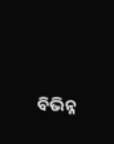ବିଭିନ୍ନ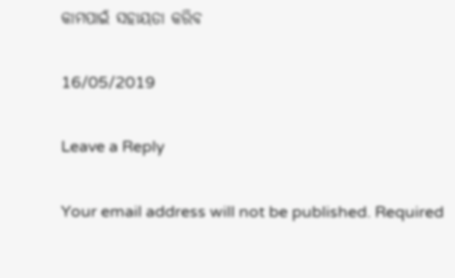କାମପାଇଁ ସହାୟତା କରିବ

16/05/2019

Leave a Reply

Your email address will not be published. Required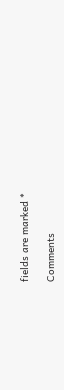fields are marked *

Comments